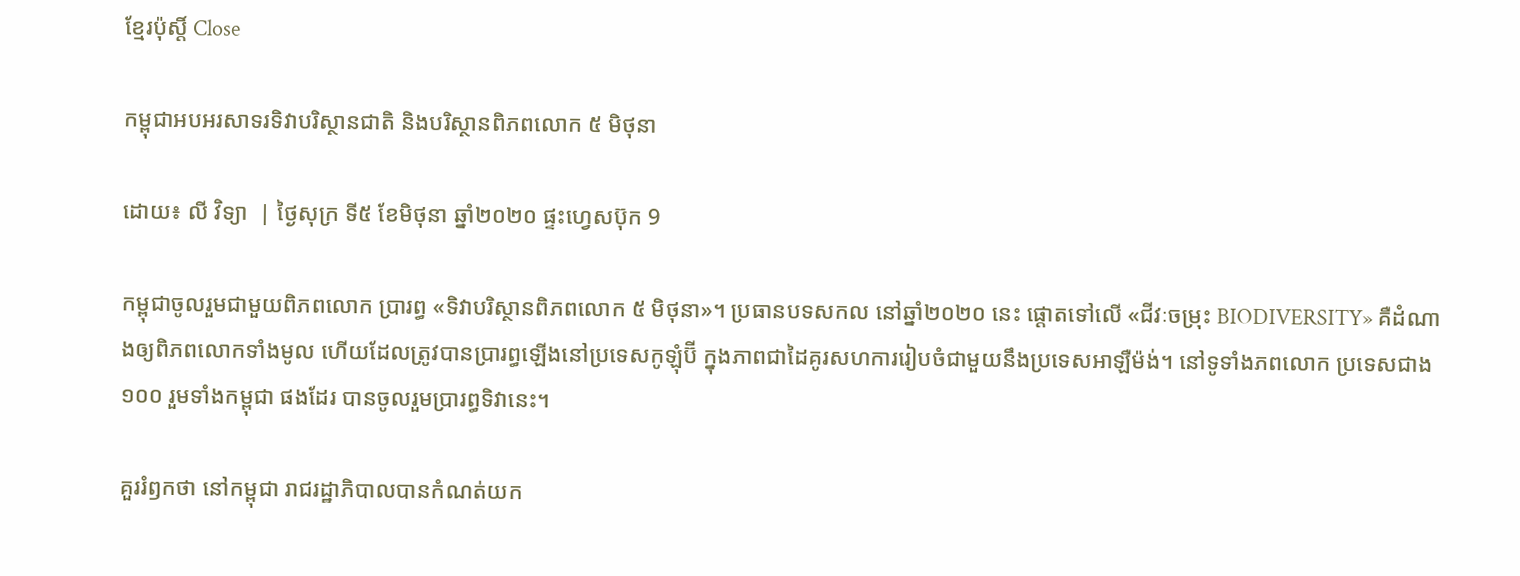ខ្មែរប៉ុស្ដិ៍ Close

កម្ពុជាអបអរសាទរទិវាបរិស្ថានជាតិ និងបរិស្ថានពិភពលោក ៥ មិថុនា

ដោយ៖ លី វិទ្យា  | ថ្ងៃសុក្រ ទី៥ ខែមិថុនា ឆ្នាំ២០២០ ផ្ទះហ្វេសប៊ុក 9

កម្ពុជាចូលរួមជាមួយពិភពលោក ប្រារព្ធ «ទិវាបរិស្ថានពិភពលោក ៥ មិថុនា»។ ប្រធានបទសកល នៅឆ្នាំ២០២០ នេះ ផ្តោតទៅលើ «ជីវៈចម្រុះ BIODIVERSITY» គឺដំណាងឲ្យពិភពលោកទាំងមូល ហើយដែលត្រូវបានប្រារព្ធឡើងនៅប្រទេសកូឡុំប៊ី ក្នុងភាពជាដៃគូរសហការរៀបចំជាមួយនឹងប្រទេសអាឡឺម៉ង់។ នៅទូទាំងភពលោក ប្រទេសជាង ១០០ រួមទាំងកម្ពុជា ផងដែរ បានចូលរួមប្រារព្ធទិវានេះ។

គួររំឭកថា នៅកម្ពុជា រាជរដ្ឋាភិបាលបានកំណត់យក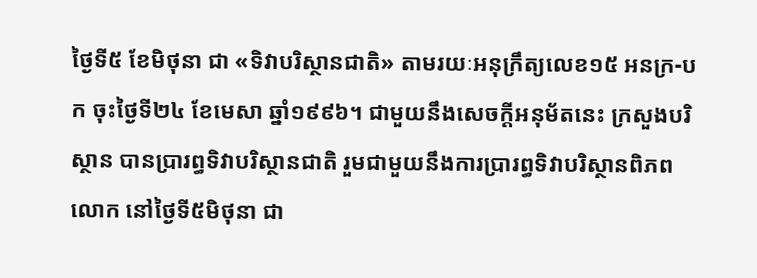ថ្ងៃទី៥ ខែមិថុនា ជា «ទិវាបរិស្ថានជាតិ» តាមរយៈអនុក្រឹត្យលេខ១៥ អនក្រ-បក ចុះថ្ងៃទី២៤ ខែមេសា ឆ្នាំ១៩៩៦។ ជាមួយនឹងសេចក្តីអនុម័តនេះ ក្រសួងបរិស្ថាន បានប្រារព្ធទិវាបរិស្ថានជាតិ រួមជាមួយនឹងការប្រារព្ធទិវាបរិស្ថានពិភពលោក នៅថ្ងៃទី៥មិថុនា ជា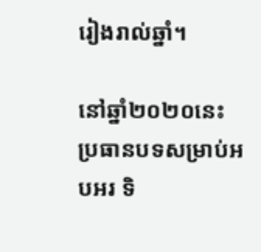រៀងរាល់ឆ្នាំ។

នៅឆ្នាំ២០២០នេះ ប្រធានបទសម្រាប់អបអរ ទិ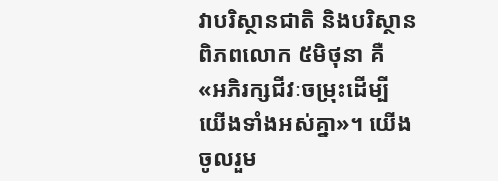វាបរិស្ថានជាតិ និងបរិស្ថានពិភពលោក ៥មិថុនា គឺ «អភិរក្សជីវៈចម្រុះដើម្បីយើងទាំងអស់គ្នា»។ យើង ចូលរួម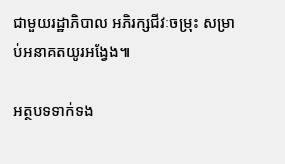ជាមួយរដ្ឋាភិបាល អភិរក្សជីវៈចម្រុះ សម្រាប់អនាគតយូរអង្វែង៕

អត្ថបទទាក់ទង